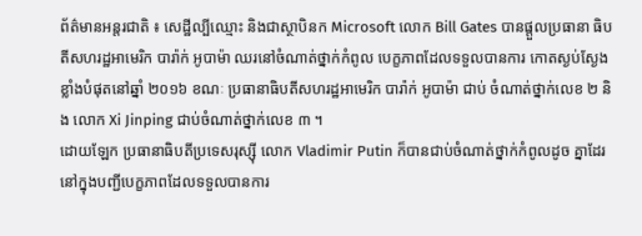ព័ត៌មានអន្តរជាតិ ៖ សេដ្ឋីល្បីឈ្មោះ និងជាស្ថាបិនក Microsoft លោក Bill Gates បានផ្តួលប្រធានា ធិបតីសហរដ្ឋអាមេរិក បារ៉ាក់ អូបាម៉ា ឈរនៅចំណាត់ថ្នាក់កំពូល បេក្ខភាពដែលទទួលបានការ កោតស្ងប់ស្ងែងខ្លាំងបំផុតនៅឆ្នាំ ២០១៦ ខណៈ ប្រធានាធិបតីសហរដ្ឋអាមេរិក បារ៉ាក់ អូបាម៉ា ជាប់ ចំណាត់ថ្នាក់លេខ ២ និង លោក Xi Jinping ជាប់ចំណាត់ថ្នាក់លេខ ៣ ។
ដោយឡែក ប្រធានាធិបតីប្រទេសរុស្ស៊ី លោក Vladimir Putin ក៏បានជាប់ចំណាត់ថ្នាក់កំពូលដូច គ្នាដែរនៅក្នុងបញ្ជីបេក្ខភាពដែលទទួលបានការ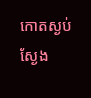កោតស្ងប់ស្ងែង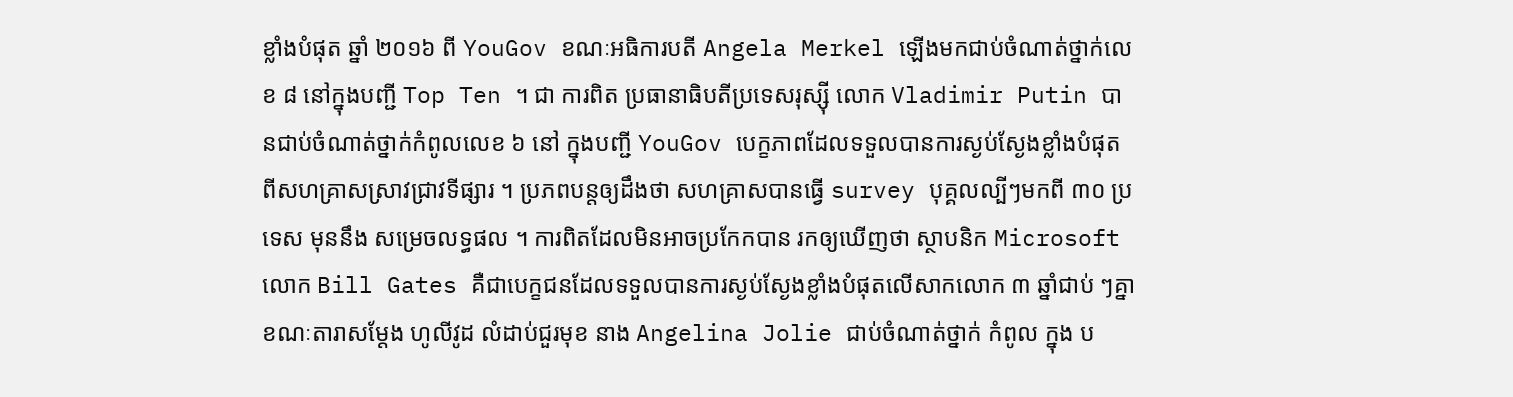ខ្លាំងបំផុត ឆ្នាំ ២០១៦ ពី YouGov ខណៈអធិការបតី Angela Merkel ឡើងមកជាប់ចំណាត់ថ្នាក់លេខ ៨ នៅក្នុងបញ្ជី Top Ten ។ ជា ការពិត ប្រធានាធិបតីប្រទេសរុស្ស៊ី លោក Vladimir Putin បានជាប់ចំណាត់ថ្នាក់កំពូលលេខ ៦ នៅ ក្នុងបញ្ជី YouGov បេក្ខភាពដែលទទួលបានការស្ងប់ស្ងែងខ្លាំងបំផុត ពីសហគ្រាសស្រាវជ្រាវទីផ្សារ ។ ប្រភពបន្តឲ្យដឹងថា សហគ្រាសបានធ្វើ survey បុគ្គលល្បីៗមកពី ៣០ ប្រទេស មុននឹង សម្រេចលទ្ធផល ។ ការពិតដែលមិនអាចប្រកែកបាន រកឲ្យឃើញថា ស្ថាបនិក Microsoft លោក Bill Gates គឺជាបេក្ខជនដែលទទួលបានការស្ងប់ស្ងែងខ្លាំងបំផុតលើសាកលោក ៣ ឆ្នាំជាប់ ៗគ្នា ខណៈតារាសម្តែង ហូលីវូដ លំដាប់ជួរមុខ នាង Angelina Jolie ជាប់ចំណាត់ថ្នាក់ កំពូល ក្នុង ប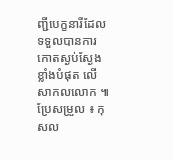ញ្ជីបេក្ខនារីដែលទទួលបានការកោតស្ងប់ស្ងែងខ្លាំងបំផុត លើសាកលលោក ៕
ប្រែសម្រួល ៖ កុសល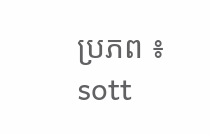ប្រភព ៖ sott